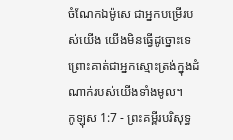ចំណែកឯម៉ូសេ ជាអ្នកបម្រើរបស់យើង យើងមិនធ្វើដូច្នោះទេ ព្រោះគាត់ជាអ្នកស្មោះត្រង់ក្នុងដំណាក់របស់យើងទាំងមូល។
កូឡុស 1:7 - ព្រះគម្ពីរបរិសុទ្ធ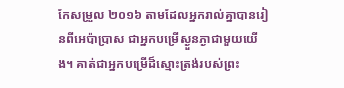កែសម្រួល ២០១៦ តាមដែលអ្នករាល់គ្នាបានរៀនពីអេប៉ាប្រាស ជាអ្នកបម្រើស្ងួនភ្ងាជាមួយយើង។ គាត់ជាអ្នកបម្រើដ៏ស្មោះត្រង់របស់ព្រះ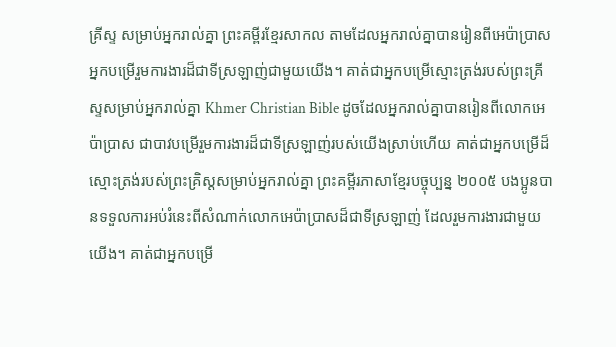គ្រីស្ទ សម្រាប់អ្នករាល់គ្នា ព្រះគម្ពីរខ្មែរសាកល តាមដែលអ្នករាល់គ្នាបានរៀនពីអេប៉ាប្រាសអ្នកបម្រើរួមការងារដ៏ជាទីស្រឡាញ់ជាមួយយើង។ គាត់ជាអ្នកបម្រើស្មោះត្រង់របស់ព្រះគ្រីស្ទសម្រាប់អ្នករាល់គ្នា Khmer Christian Bible ដូចដែលអ្នករាល់គ្នាបានរៀនពីលោកអេប៉ាប្រាស ជាបាវបម្រើរួមការងារដ៏ជាទីស្រឡាញ់របស់យើងស្រាប់ហើយ គាត់ជាអ្នកបម្រើដ៏ស្មោះត្រង់របស់ព្រះគ្រិស្ដសម្រាប់អ្នករាល់គ្នា ព្រះគម្ពីរភាសាខ្មែរបច្ចុប្បន្ន ២០០៥ បងប្អូនបានទទួលការអប់រំនេះពីសំណាក់លោកអេប៉ាប្រាសដ៏ជាទីស្រឡាញ់ ដែលរួមការងារជាមួយយើង។ គាត់ជាអ្នកបម្រើ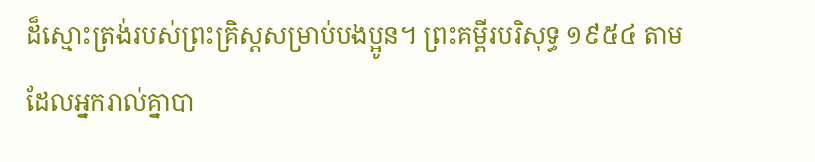ដ៏ស្មោះត្រង់របស់ព្រះគ្រិស្តសម្រាប់បងប្អូន។ ព្រះគម្ពីរបរិសុទ្ធ ១៩៥៤ តាមដែលអ្នករាល់គ្នាបា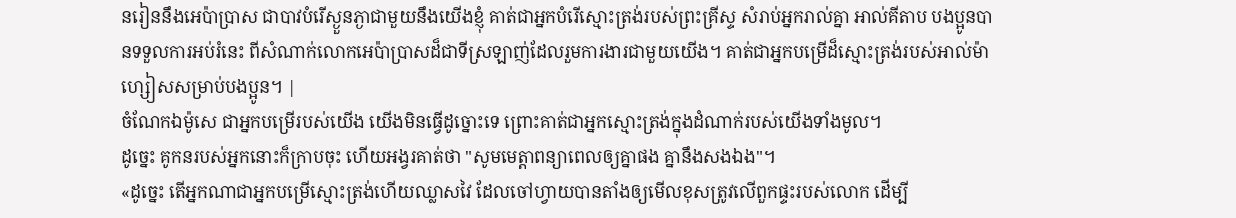នរៀននឹងអេប៉ាប្រាស ជាបាវបំរើស្ងួនភ្ងាជាមួយនឹងយើងខ្ញុំ គាត់ជាអ្នកបំរើស្មោះត្រង់របស់ព្រះគ្រីស្ទ សំរាប់អ្នករាល់គ្នា អាល់គីតាប បងប្អូនបានទទួលការអប់រំនេះ ពីសំណាក់លោកអេប៉ាប្រាសដ៏ជាទីស្រឡាញ់ដែលរួមការងារជាមួយយើង។ គាត់ជាអ្នកបម្រើដ៏ស្មោះត្រង់របស់អាល់ម៉ាហ្សៀសសម្រាប់បងប្អូន។ |
ចំណែកឯម៉ូសេ ជាអ្នកបម្រើរបស់យើង យើងមិនធ្វើដូច្នោះទេ ព្រោះគាត់ជាអ្នកស្មោះត្រង់ក្នុងដំណាក់របស់យើងទាំងមូល។
ដូច្នេះ គូកនរបស់អ្នកនោះក៏ក្រាបចុះ ហើយអង្វរគាត់ថា "សូមមេត្តាពន្យាពេលឲ្យគ្នាផង គ្នានឹងសងឯង"។
«ដូច្នេះ តើអ្នកណាជាអ្នកបម្រើស្មោះត្រង់ហើយឈ្លាសវៃ ដែលចៅហ្វាយបានតាំងឲ្យមើលខុសត្រូវលើពួកផ្ទះរបស់លោក ដើម្បី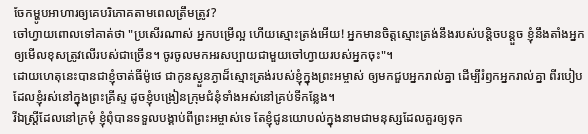ចែកម្ហូបអាហារឲ្យគេបរិភោគតាមពេលត្រឹមត្រូវ?
ចៅហ្វាយពោលទៅគាត់ថា "ប្រសើរណាស់ អ្នកបម្រើល្អ ហើយស្មោះត្រង់អើយ! អ្នកមានចិត្តស្មោះត្រង់នឹងរបស់បន្តិចបន្តួច ខ្ញុំនឹងតាំងអ្នកឲ្យមើលខុសត្រូវលើរបស់ជាច្រើន។ ចូរចូលមកអរសប្បាយជាមួយចៅហ្វាយរបស់អ្នកចុះ"។
ដោយហេតុនេះបានជាខ្ញុំចាត់ធីម៉ូថេ ជាកូនស្ងួនភ្ងាដ៏ស្មោះត្រង់របស់ខ្ញុំក្នុងព្រះអម្ចាស់ ឲ្យមកជួបអ្នករាល់គ្នា ដើម្បីរំឭកអ្នករាល់គ្នា ពីរបៀបដែលខ្ញុំរស់នៅក្នុងព្រះគ្រីស្ទ ដូចខ្ញុំបង្រៀនក្រុមជំនុំទាំងអស់នៅគ្រប់ទីកន្លែង។
រីឯស្រ្ដីដែលនៅក្រមុំ ខ្ញុំពុំបានទទួលបង្គាប់ពីព្រះអម្ចាស់ទេ តែខ្ញុំជូនយោបល់ក្នុងនាមជាមនុស្សដែលគួរឲ្យទុក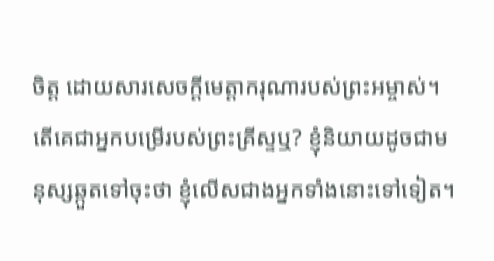ចិត្ត ដោយសារសេចក្ដីមេត្តាករុណារបស់ព្រះអម្ចាស់។
តើគេជាអ្នកបម្រើរបស់ព្រះគ្រីស្ទឬ? ខ្ញុំនិយាយដូចជាមនុស្សឆ្កួតទៅចុះថា ខ្ញុំលើសជាងអ្នកទាំងនោះទៅទៀត។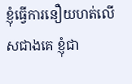ខ្ញុំធ្វើការនឿយហត់លើសជាងគេ ខ្ញុំជា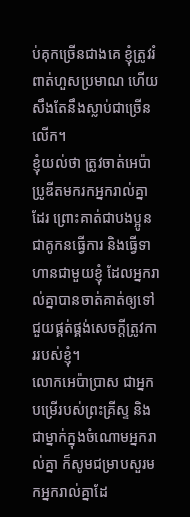ប់គុកច្រើនជាងគេ ខ្ញុំត្រូវរំពាត់ហួសប្រមាណ ហើយសឹងតែនឹងស្លាប់ជាច្រើនលើក។
ខ្ញុំយល់ថា ត្រូវចាត់អេប៉ាប្រូឌីតមករកអ្នករាល់គ្នាដែរ ព្រោះគាត់ជាបងប្អូន ជាគូកនធ្វើការ និងធ្វើទាហានជាមួយខ្ញុំ ដែលអ្នករាល់គ្នាបានចាត់គាត់ឲ្យទៅជួយផ្គត់ផ្គង់សេចក្ដីត្រូវការរបស់ខ្ញុំ។
លោកអេប៉ាប្រាស ជាអ្នកបម្រើរបស់ព្រះគ្រីស្ទ និងជាម្នាក់ក្នុងចំណោមអ្នករាល់គ្នា ក៏សូមជម្រាបសួរមកអ្នករាល់គ្នាដែ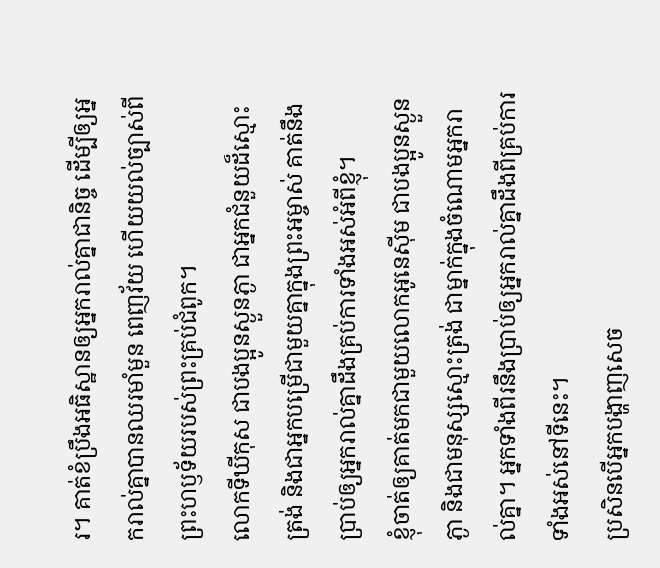រ។ គាត់ខំប្រឹងអធិស្ឋានឲ្យអ្នករាល់គ្នាជានិច្ច ដើម្បីឲ្យអ្នករាល់គ្នាបានឈរមាំមួន ពេញវ័យ ហើយយល់ច្បាស់ពីព្រះហឫទ័យរបស់ព្រះគ្រប់ជំពូក។
លោកទីឃីកុស ជាបងប្អូនស្ងួនភ្ងា ជាអ្នកជំនួយដ៏ស្មោះត្រង់ និងជាអ្នកបម្រើជាមួយគ្នាក្នុងព្រះអម្ចាស់ គាត់នឹងប្រាប់ឲ្យអ្នករាល់គ្នាដឹងគ្រប់ការទាំងអស់អំពីខ្ញុំ។
ខ្ញុំចាត់ឲ្យគាត់មកជាមួយលោកអូនេស៊ីម ជាបងប្អូនស្ងួនភ្ងា និងជាមនុស្សស្មោះត្រង់ ជាម្នាក់ក្នុងចំណោមអ្នករាល់គ្នា។ អ្នកទាំងពីរនឹងប្រាប់ឲ្យអ្នករាល់គ្នាដឹងពីគ្រប់ការទាំងអស់នៅទីនេះ។
ប្រសិនបើអ្នកបង្ហាញសេច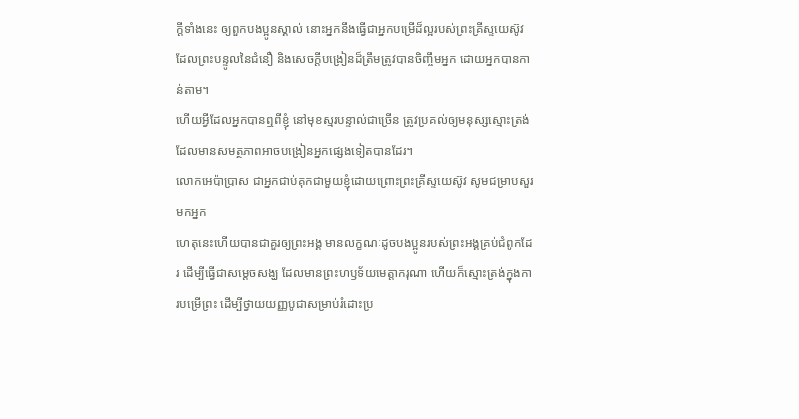ក្ដីទាំងនេះ ឲ្យពួកបងប្អូនស្គាល់ នោះអ្នកនឹងធ្វើជាអ្នកបម្រើដ៏ល្អរបស់ព្រះគ្រីស្ទយេស៊ូវ ដែលព្រះបន្ទូលនៃជំនឿ និងសេចក្ដីបង្រៀនដ៏ត្រឹមត្រូវបានចិញ្ចឹមអ្នក ដោយអ្នកបានកាន់តាម។
ហើយអ្វីដែលអ្នកបានឮពីខ្ញុំ នៅមុខស្មរបន្ទាល់ជាច្រើន ត្រូវប្រគល់ឲ្យមនុស្សស្មោះត្រង់ ដែលមានសមត្ថភាពអាចបង្រៀនអ្នកផ្សេងទៀតបានដែរ។
លោកអេប៉ាប្រាស ជាអ្នកជាប់គុកជាមួយខ្ញុំដោយព្រោះព្រះគ្រីស្ទយេស៊ូវ សូមជម្រាបសួរមកអ្នក
ហេតុនេះហើយបានជាគួរឲ្យព្រះអង្គ មានលក្ខណៈដូចបងប្អូនរបស់ព្រះអង្គគ្រប់ជំពូកដែរ ដើម្បីធ្វើជាសម្តេចសង្ឃ ដែលមានព្រះហឫទ័យមេត្តាករុណា ហើយក៏ស្មោះត្រង់ក្នុងការបម្រើព្រះ ដើម្បីថ្វាយយញ្ញបូជាសម្រាប់រំដោះប្រ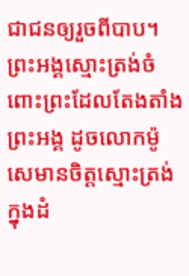ជាជនឲ្យរួចពីបាប។
ព្រះអង្គស្មោះត្រង់ចំពោះព្រះដែលតែងតាំងព្រះអង្គ ដូចលោកម៉ូសេមានចិត្តស្មោះត្រង់ ក្នុងដំ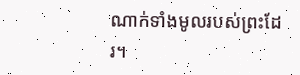ណាក់ទាំងមូលរបស់ព្រះដែរ។